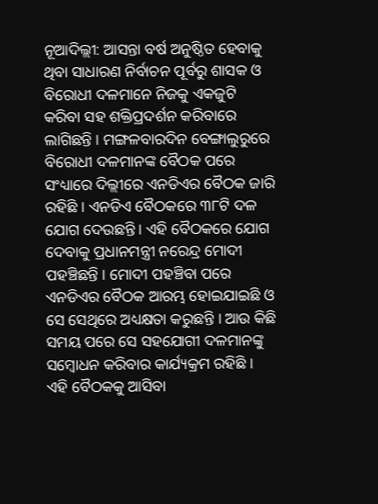ନୂଆଦିଲ୍ଲୀ: ଆସନ୍ତା ବର୍ଷ ଅନୁଷ୍ଠିତ ହେବାକୁ ଥିବା ସାଧାରଣ ନିର୍ବାଚନ ପୂର୍ବରୁ ଶାସକ ଓ ବିରୋଧୀ ଦଳମାନେ ନିଜକୁ ଏକଜୁଟି କରିବା ସହ ଶକ୍ତିପ୍ରଦର୍ଶନ କରିବାରେ ଲାଗିଛନ୍ତି । ମଙ୍ଗଳବାରଦିନ ବେଙ୍ଗାଲୁରୁରେ ବିରୋଧୀ ଦଳମାନଙ୍କ ବୈଠକ ପରେ ସଂଧ୍ୟାରେ ଦିଲ୍ଲୀରେ ଏନଡିଏର ବୈଠକ ଜାରି ରହିଛି । ଏନଡିଏ ବୈଠକରେ ୩୮ଟି ଦଳ ଯୋଗ ଦେଉଛନ୍ତି । ଏହି ବୈଠକରେ ଯୋଗ ଦେବାକୁ ପ୍ରଧାନମନ୍ତ୍ରୀ ନରେନ୍ଦ୍ର ମୋଦୀ ପହଞ୍ଚିଛନ୍ତି । ମୋଦୀ ପହଞ୍ଚିବା ପରେ ଏନଡିଏର ବୈଠକ ଆରମ୍ଭ ହୋଇଯାଇଛି ଓ ସେ ସେଥିରେ ଅଧ୍ୟକ୍ଷତା କରୁଛନ୍ତି । ଆଉ କିଛି ସମୟ ପରେ ସେ ସହଯୋଗୀ ଦଳମାନଙ୍କୁ ସମ୍ବୋଧନ କରିବାର କାର୍ଯ୍ୟକ୍ରମ ରହିଛି ।
ଏହି ବୈଠକକୁ ଆସିବା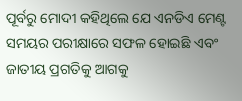ପୂର୍ବରୁ ମୋଦୀ କହିଥିଲେ ଯେ ଏନଡିଏ ମେଣ୍ଟ ସମୟର ପରୀକ୍ଷାରେ ସଫଳ ହୋଇଛି ଏବଂ ଜାତୀୟ ପ୍ରଗତିକୁ ଆଗକୁ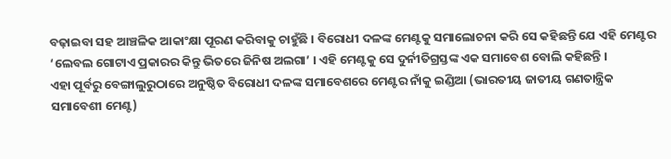ବଢ଼ାଇବା ସହ ଆଞ୍ଚଳିକ ଆକାଂକ୍ଷା ପୂରଣ କରିବାକୁ ଚାହୁଁଛି । ବିରୋଧୀ ଦଳଙ୍କ ମେଣ୍ଟକୁ ସମାଲୋଚନା କରି ସେ କହିଛନ୍ତି ଯେ ଏହି ମେଣ୍ଟର ‘ଲେବଲ ଗୋଟାଏ ପ୍ରକାରର କିନ୍ତୁ ଭିତରେ ଜିନିଷ ଅଲଗା’ । ଏହି ମେଣ୍ଟକୁ ସେ ଦୁର୍ନୀତିଗ୍ରସ୍ତଙ୍କ ଏକ ସମାବେଶ ବୋଲି କହିଛନ୍ତି ।
ଏହା ପୂର୍ବରୁ ବେଙ୍ଗାଲୁରୁଠାରେ ଅନୁଷ୍ଠିତ ବିରୋଧୀ ଦଳଙ୍କ ସମାବେଶରେ ମେଣ୍ଟର ନାଁକୁ ଇଣ୍ଡିଆ (ଭାରତୀୟ ଜାତୀୟ ଗଣତାନ୍ତ୍ରିକ ସମାବେଶୀ ମେଣ୍ଟ)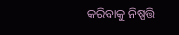କରିବାକୁ ନିଷ୍ପତ୍ତି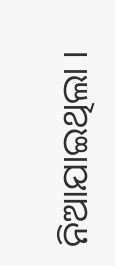ନିଆଯାଇଥିଲା ।